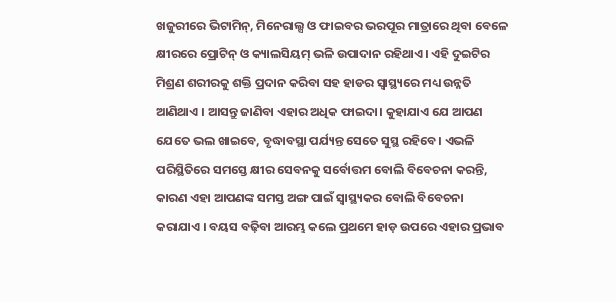ଖଜୁରୀରେ ଭିଟାମିନ୍, ମିନେରାଲ୍ସ ଓ ଫାଇବର ଭରପୂର ମାତ୍ରାରେ ଥିବା ବେଳେ କ୍ଷୀରରେ ପ୍ରୋଟିନ୍ ଓ କ୍ୟାଲସିୟମ୍ ଭଳି ଉପାଦାନ ରହିଥାଏ। ଏହି ଦୁଇଟିର ମିଶ୍ରଣ ଶରୀରକୁ ଶକ୍ତି ପ୍ରଦାନ କରିବା ସହ ହାଡର ସ୍ୱାସ୍ଥ୍ୟରେ ମଧ୍ୟ ଉନ୍ନତି ଆଣିଥାଏ । ଆସନ୍ତୁ ଜାଣିବା ଏହାର ଅଧିକ ଫାଇଦା। କୁହାଯାଏ ଯେ ଆପଣ ଯେତେ ଭଲ ଖାଇବେ, ବୃଦ୍ଧାବସ୍ଥା ପର୍ଯ୍ୟନ୍ତ ସେତେ ସୁସ୍ଥ ରହିବେ। ଏଭଳି ପରିସ୍ଥିତିରେ ସମସ୍ତେ କ୍ଷୀର ସେବନକୁ ସର୍ବୋତ୍ତମ ବୋଲି ବିବେଚନା କରନ୍ତି, କାରଣ ଏହା ଆପଣଙ୍କ ସମସ୍ତ ଅଙ୍ଗ ପାଇଁ ସ୍ୱାସ୍ଥ୍ୟକର ବୋଲି ବିବେଚନା କରାଯାଏ । ବୟସ ବଢ଼ିବା ଆରମ୍ଭ କଲେ ପ୍ରଥମେ ହାଡ଼ ଉପରେ ଏହାର ପ୍ରଭାବ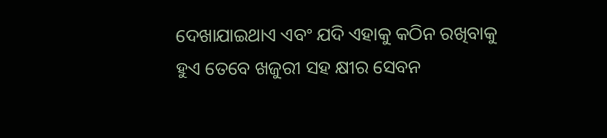ଦେଖାଯାଇଥାଏ ଏବଂ ଯଦି ଏହାକୁ କଠିନ ରଖିବାକୁ ହୁଏ ତେବେ ଖଜୁରୀ ସହ କ୍ଷୀର ସେବନ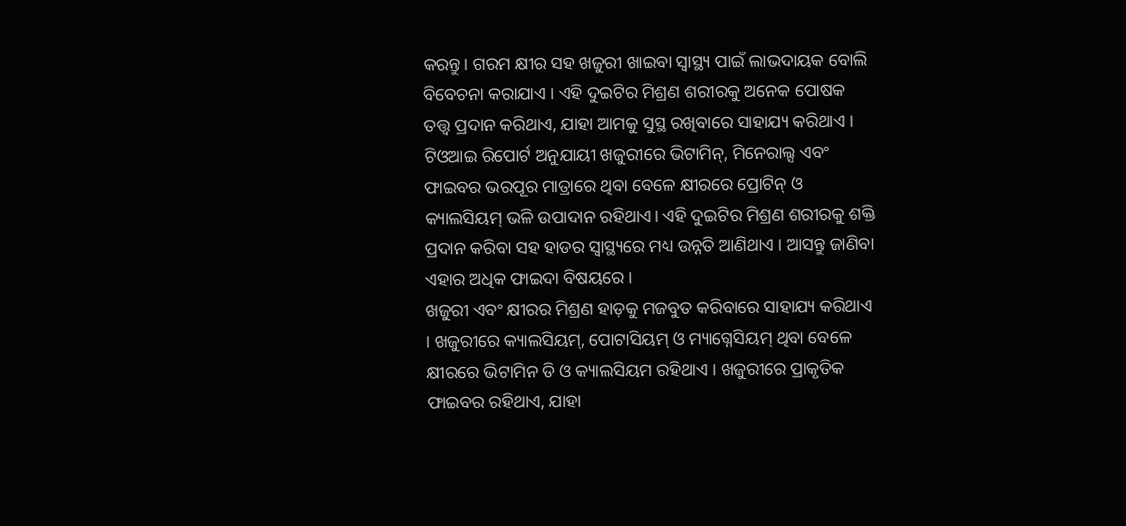କରନ୍ତୁ। ଗରମ କ୍ଷୀର ସହ ଖଜୁରୀ ଖାଇବା ସ୍ୱାସ୍ଥ୍ୟ ପାଇଁ ଲାଭଦାୟକ ବୋଲି ବିବେଚନା କରାଯାଏ । ଏହି ଦୁଇଟିର ମିଶ୍ରଣ ଶରୀରକୁ ଅନେକ ପୋଷକ ତତ୍ତ୍ୱ ପ୍ରଦାନ କରିଥାଏ, ଯାହା ଆମକୁ ସୁସ୍ଥ ରଖିବାରେ ସାହାଯ୍ୟ କରିଥାଏ ।
ଟିଓଆଇ ରିପୋର୍ଟ ଅନୁଯାୟୀ ଖଜୁରୀରେ ଭିଟାମିନ୍, ମିନେରାଲ୍ସ ଏବଂ ଫାଇବର ଭରପୂର ମାତ୍ରାରେ ଥିବା ବେଳେ କ୍ଷୀରରେ ପ୍ରୋଟିନ୍ ଓ କ୍ୟାଲସିୟମ୍ ଭଳି ଉପାଦାନ ରହିଥାଏ। ଏହି ଦୁଇଟିର ମିଶ୍ରଣ ଶରୀରକୁ ଶକ୍ତି ପ୍ରଦାନ କରିବା ସହ ହାଡର ସ୍ୱାସ୍ଥ୍ୟରେ ମଧ୍ୟ ଉନ୍ନତି ଆଣିଥାଏ । ଆସନ୍ତୁ ଜାଣିବା ଏହାର ଅଧିକ ଫାଇଦା ବିଷୟରେ।
ଖଜୁରୀ ଏବଂ କ୍ଷୀରର ମିଶ୍ରଣ ହାଡ଼କୁ ମଜବୁତ କରିବାରେ ସାହାଯ୍ୟ କରିଥାଏ । ଖଜୁରୀରେ କ୍ୟାଲସିୟମ୍, ପୋଟାସିୟମ୍ ଓ ମ୍ୟାଗ୍ନେସିୟମ୍ ଥିବା ବେଳେ କ୍ଷୀରରେ ଭିଟାମିନ ଡି ଓ କ୍ୟାଲସିୟମ ରହିଥାଏ । ଖଜୁରୀରେ ପ୍ରାକୃତିକ ଫାଇବର ରହିଥାଏ, ଯାହା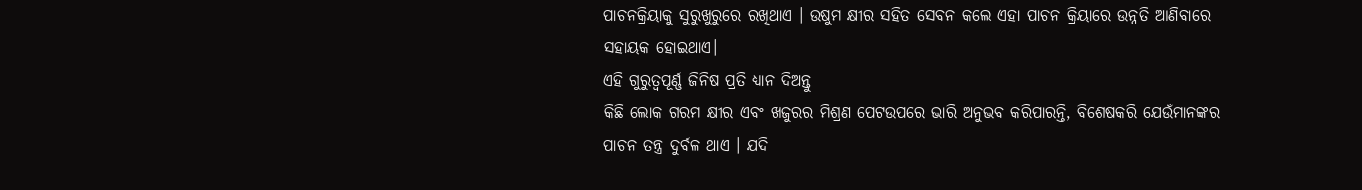ପାଚନକ୍ରିୟାକୁ ସୁରୁଖୁରୁରେ ରଖିଥାଏ । ଉଷୁମ କ୍ଷୀର ସହିତ ସେବନ କଲେ ଏହା ପାଚନ କ୍ରିୟାରେ ଉନ୍ନତି ଆଣିବାରେ ସହାୟକ ହୋଇଥାଏ।
ଏହି ଗୁରୁତ୍ୱପୂର୍ଣ୍ଣ ଜିନିଷ ପ୍ରତି ଧ୍ୟାନ ଦିଅନ୍ତୁ
କିଛି ଲୋକ ଗରମ କ୍ଷୀର ଏବଂ ଖଜୁରର ମିଶ୍ରଣ ପେଟଉପରେ ଭାରି ଅନୁଭବ କରିପାରନ୍ତି, ବିଶେଷକରି ଯେଉଁମାନଙ୍କର ପାଚନ ତନ୍ତ୍ର ଦୁର୍ବଳ ଥାଏ । ଯଦି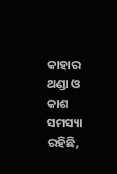କାହାର ଥଣ୍ଡା ଓ କାଶ ସମସ୍ୟା ରହିଛି,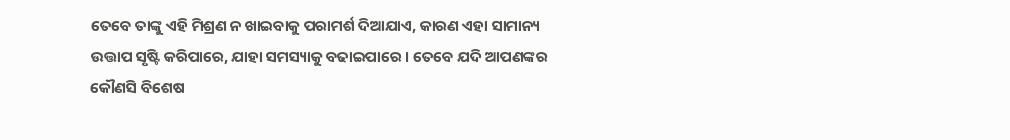ତେବେ ତାଙ୍କୁ ଏହି ମିଶ୍ରଣ ନ ଖାଇବାକୁ ପରାମର୍ଶ ଦିଆଯାଏ, କାରଣ ଏହା ସାମାନ୍ୟ ଉତ୍ତାପ ସୃଷ୍ଟି କରିପାରେ, ଯାହା ସମସ୍ୟାକୁ ବଢାଇପାରେ । ତେବେ ଯଦି ଆପଣଙ୍କର କୌଣସି ବିଶେଷ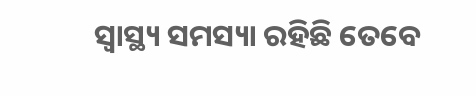ସ୍ୱାସ୍ଥ୍ୟ ସମସ୍ୟା ରହିଛି ତେବେ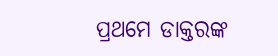ପ୍ରଥମେ ଡାକ୍ତରଙ୍କ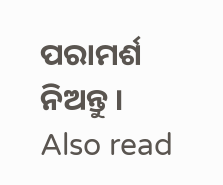ପରାମର୍ଶ ନିଅନ୍ତୁ ।
Also read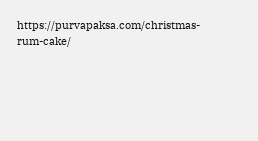https://purvapaksa.com/christmas-rum-cake/